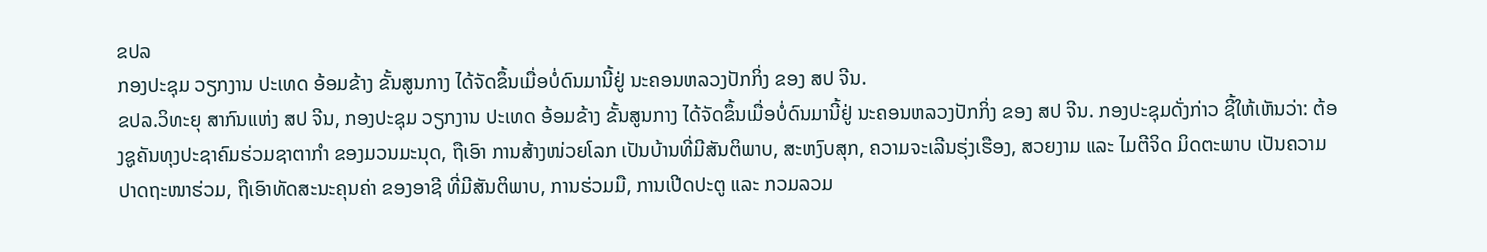ຂປລ
ກອງປະຊຸມ ວຽກງານ ປະເທດ ອ້ອມຂ້າງ ຂັ້ນສູນກາງ ໄດ້ຈັດຂຶ້ນເມື່ອບໍ່ດົນມານີ້ຢູ່ ນະຄອນຫລວງປັກກິ່ງ ຂອງ ສປ ຈີນ.
ຂປລ.ວິທະຍຸ ສາກົນແຫ່ງ ສປ ຈີນ, ກອງປະຊຸມ ວຽກງານ ປະເທດ ອ້ອມຂ້າງ ຂັ້ນສູນກາງ ໄດ້ຈັດຂຶ້ນເມື່ອບໍ່ດົນມານີ້ຢູ່ ນະຄອນຫລວງປັກກິ່ງ ຂອງ ສປ ຈີນ. ກອງປະຊຸມດັ່ງກ່າວ ຊີ້ໃຫ້ເຫັນວ່າ: ຕ້ອງຊູຄັນທຸງປະຊາຄົມຮ່ວມຊາຕາກຳ ຂອງມວນມະນຸດ, ຖືເອົາ ການສ້າງໜ່ວຍໂລກ ເປັນບ້ານທີ່ມີສັນຕິພາບ, ສະຫງົບສຸກ, ຄວາມຈະເລີນຮຸ່ງເຮືອງ, ສວຍງາມ ແລະ ໄມຕີຈິດ ມິດຕະພາບ ເປັນຄວາມປາດຖະໜາຮ່ວມ, ຖືເອົາທັດສະນະຄຸນຄ່າ ຂອງອາຊີ ທີ່ມີສັນຕິພາບ, ການຮ່ວມມື, ການເປີດປະຕູ ແລະ ກວມລວມ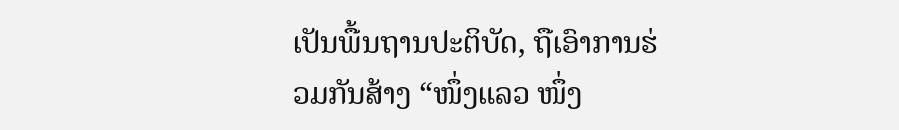ເປັນພື້ນຖານປະຕິບັດ, ຖືເອົາການຮ່ວມກັນສ້າງ “ໜຶ່ງແລວ ໜຶ່ງ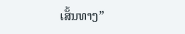ເສັ້ນທາງ”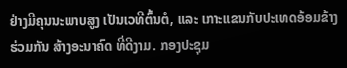ຢ່າງມີຄຸນນະພາບສູງ ເປັນເວທີຕົ້ນຕໍ, ແລະ ເກາະແຂນກັບປະເທດອ້ອມຂ້າງ ຮ່ວມກັນ ສ້າງອະນາຄົດ ທີ່ດີງາມ. ກອງປະຊຸມ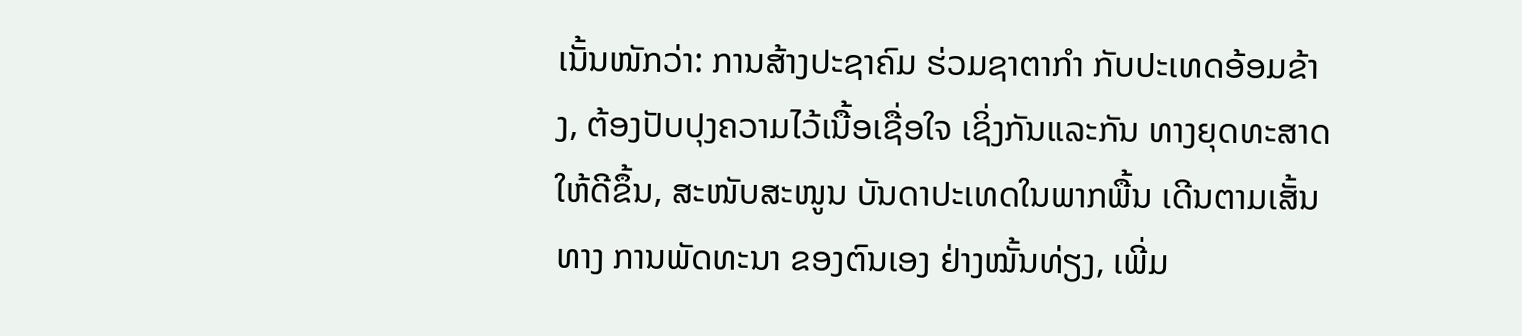ເນັ້ນໜັກວ່າ: ການສ້າງປະຊາຄົມ ຮ່ວມຊາຕາກຳ ກັບປະເທດອ້ອມຂ້າງ, ຕ້ອງປັບປຸງຄວາມໄວ້ເນື້ອເຊື່ອໃຈ ເຊິ່ງກັນແລະກັນ ທາງຍຸດທະສາດ ໃຫ້ດີຂຶ້ນ, ສະໜັບສະໜູນ ບັນດາປະເທດໃນພາກພື້ນ ເດີນຕາມເສັ້ນທາງ ການພັດທະນາ ຂອງຕົນເອງ ຢ່າງໝັ້ນທ່ຽງ, ເພີ່ມ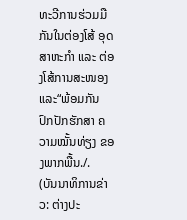ທະວີການຮ່ວມມືກັນໃນຕ່ອງໂສ້ ອຸດສາຫະກຳ ແລະ ຕ່ອງໂສ້ການສະໜອງ ແລະ“ພ້ອມກັນ ປົກປັກຮັກສາ ຄວາມໝັ້ນທ່ຽງ ຂອງພາກພື້ນ./.
(ບັນນາທິການຂ່າວ: ຕ່າງປະ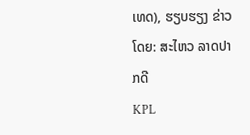ເທດ), ຮຽບຮຽງ ຂ່າວໂດຍ: ສະໄຫວ ລາດປາກດີ
KPL